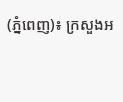(ភ្នំពេញ)៖ ក្រសួងអ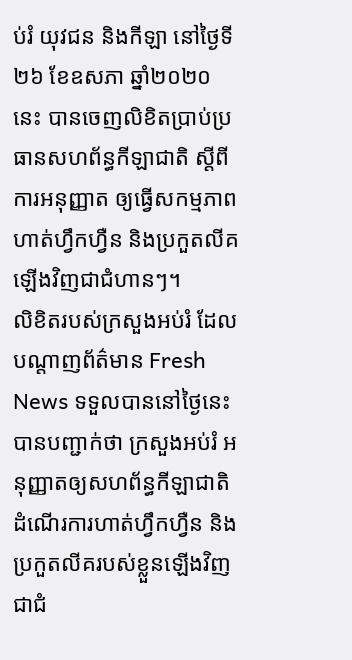ប់រំ យុវជន និងកីឡា នៅថ្ងៃទី២៦ ខែឧសភា ឆ្នាំ២០២០នេះ បានចេញលិខិតប្រាប់ប្រធានសហព័ន្ធកីឡាជាតិ ស្ដីពីការអនុញ្ញាត ឲ្យធ្វើសកម្មភាពហាត់ហ្វឹកហ្វឺន និងប្រកួតលីគឡើងវិញជាជំហានៗ។
លិខិតរបស់ក្រសួងអប់រំ ដែលបណ្ដាញព័ត៌មាន Fresh News ទទួលបាននៅថ្ងៃនេះបានបញ្ជាក់ថា ក្រសួងអប់រំ អនុញ្ញាតឲ្យសហព័ន្ធកីឡាជាតិ ដំណើរការហាត់ហ្វឹកហ្វឺន និងប្រកួតលីគរបស់ខ្លួនឡើងវិញជាជំ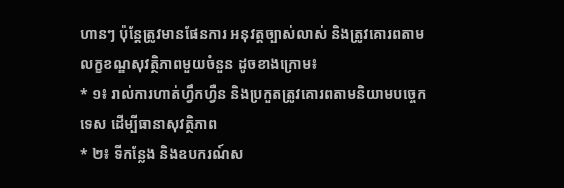ហានៗ ប៉ុន្តែត្រូវមានផែនការ អនុវត្តច្បាស់លាស់ និងត្រូវគោរពតាមលក្ខខណ្ឌសុវត្ថិភាពមួយចំនួន ដូចខាងក្រោម៖
* ១៖ រាល់ការហាត់ហ្វឹកហ្វឺន និងប្រកួតត្រូវគោរពតាមនិយាមបច្ចេកទេស ដើម្បីធានាសុវត្ថិភាព
* ២៖ ទីកន្លែង និងឧបករណ៍ស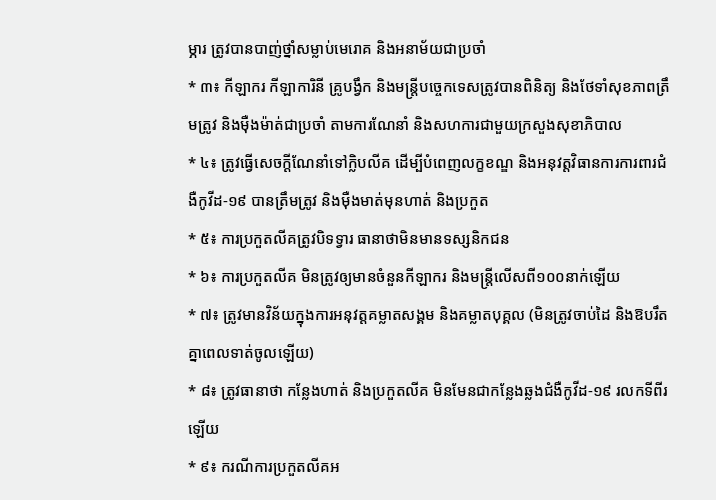ម្ភារ ត្រូវបានបាញ់ថ្នាំសម្លាប់មេរោគ និងអនាម័យជាប្រចាំ
* ៣៖ កីឡាករ កីឡាការិនី គ្រូបង្វឹក និងមន្ត្រីបច្ចេកទេសត្រូវបានពិនិត្យ និងថែទាំសុខភាពត្រឹមត្រូវ និងម៉ឺងម៉ាត់ជាប្រចាំ តាមការណែនាំ និងសហការជាមួយក្រសួងសុខាភិបាល
* ៤៖ ត្រូវធ្វើសេចក្ដីណែនាំទៅក្លិបលីគ ដើម្បីបំពេញលក្ខខណ្ឌ និងអនុវត្តវិធានការការពារជំងឺកូវីដ-១៩ បានត្រឹមត្រូវ និងម៉ឺងមាត់មុនហាត់ និងប្រកួត
* ៥៖ ការប្រកួតលីគត្រូវបិទទ្វារ ធានាថាមិនមានទស្សនិកជន
* ៦៖ ការប្រកួតលីគ មិនត្រូវឲ្យមានចំនួនកីឡាករ និងមន្ត្រីលើសពី១០០នាក់ឡើយ
* ៧៖ ត្រូវមានវិន័យក្នុងការអនុវត្តគម្លាតសង្គម និងគម្លាតបុគ្គល (មិនត្រូវចាប់ដៃ និងឱបរឹតគ្នាពេលទាត់ចូលឡើយ)
* ៨៖ ត្រូវធានាថា កន្លែងហាត់ និងប្រកួតលីគ មិនមែនជាកន្លែងឆ្លងជំងឺកូវីដ-១៩ រលកទីពីរឡើយ
* ៩៖ ករណីការប្រកួតលីគអ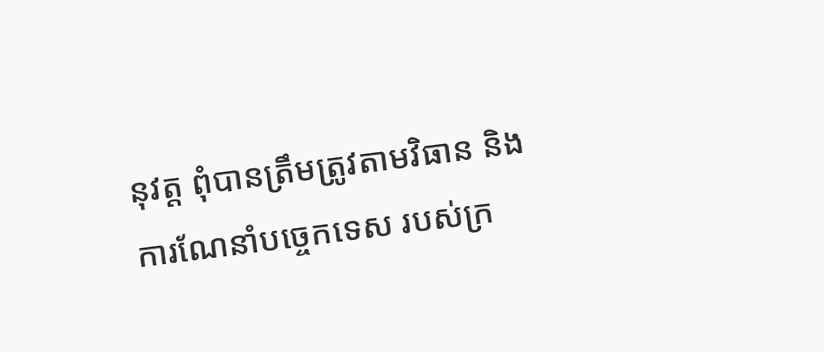នុវត្ត ពុំបានត្រឹមត្រូវតាមវិធាន និងការណែនាំបច្ចេកទេស របស់ក្រ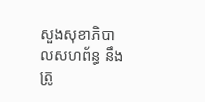សួងសុខាភិបាលសហព័ន្ធ នឹងត្រូ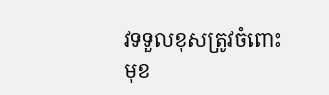វទទួលខុសត្រូវចំពោះមុខ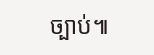ច្បាប់៕